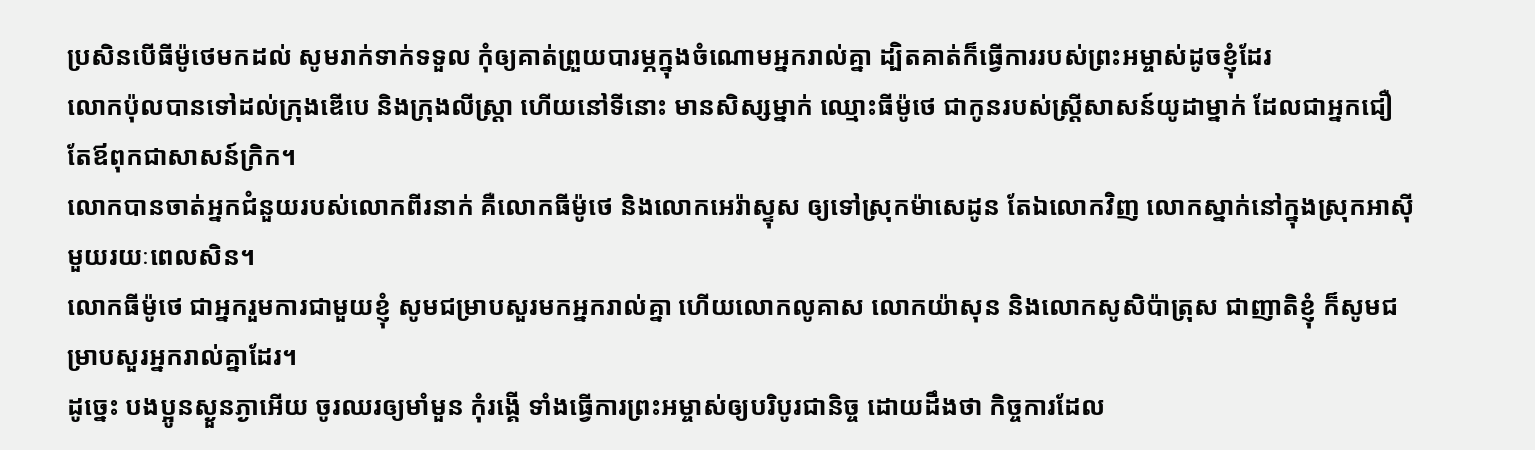ប្រសិនបើធីម៉ូថេមកដល់ សូមរាក់ទាក់ទទួល កុំឲ្យគាត់ព្រួយបារម្ភក្នុងចំណោមអ្នករាល់គ្នា ដ្បិតគាត់ក៏ធ្វើការរបស់ព្រះអម្ចាស់ដូចខ្ញុំដែរ
លោកប៉ុលបានទៅដល់ក្រុងឌើបេ និងក្រុងលីស្ត្រា ហើយនៅទីនោះ មានសិស្សម្នាក់ ឈ្មោះធីម៉ូថេ ជាកូនរបស់ស្ត្រីសាសន៍យូដាម្នាក់ ដែលជាអ្នកជឿ តែឪពុកជាសាសន៍ក្រិក។
លោកបានចាត់អ្នកជំនួយរបស់លោកពីរនាក់ គឺលោកធីម៉ូថេ និងលោកអេរ៉ាស្ទុស ឲ្យទៅស្រុកម៉ាសេដូន តែឯលោកវិញ លោកស្នាក់នៅក្នុងស្រុកអាស៊ីមួយរយៈពេលសិន។
លោកធីម៉ូថេ ជាអ្នករួមការជាមួយខ្ញុំ សូមជម្រាបសួរមកអ្នករាល់គ្នា ហើយលោកលូគាស លោកយ៉ាសុន និងលោកសូសិប៉ាត្រុស ជាញាតិខ្ញុំ ក៏សូមជម្រាបសួរអ្នករាល់គ្នាដែរ។
ដូច្នេះ បងប្អូនស្ងួនភ្ងាអើយ ចូរឈរឲ្យមាំមួន កុំរង្គើ ទាំងធ្វើការព្រះអម្ចាស់ឲ្យបរិបូរជានិច្ច ដោយដឹងថា កិច្ចការដែល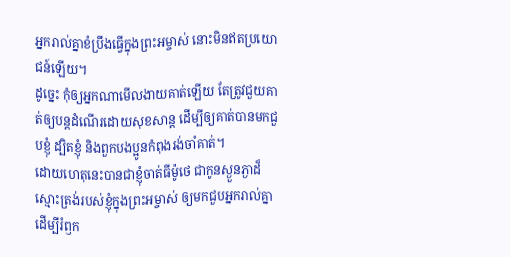អ្នករាល់គ្នាខំប្រឹងធ្វើក្នុងព្រះអម្ចាស់ នោះមិនឥតប្រយោជន៍ឡើយ។
ដូច្នេះ កុំឲ្យអ្នកណាមើលងាយគាត់ឡើយ តែត្រូវជួយគាត់ឲ្យបន្តដំណើរដោយសុខសាន្ត ដើម្បីឲ្យគាត់បានមកជួបខ្ញុំ ដ្បិតខ្ញុំ និងពួកបងប្អូនកំពុងរង់ចាំគាត់។
ដោយហេតុនេះបានជាខ្ញុំចាត់ធីម៉ូថេ ជាកូនស្ងួនភ្ងាដ៏ស្មោះត្រង់របស់ខ្ញុំក្នុងព្រះអម្ចាស់ ឲ្យមកជួបអ្នករាល់គ្នា ដើម្បីរំឭក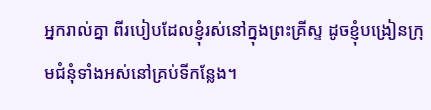អ្នករាល់គ្នា ពីរបៀបដែលខ្ញុំរស់នៅក្នុងព្រះគ្រីស្ទ ដូចខ្ញុំបង្រៀនក្រុមជំនុំទាំងអស់នៅគ្រប់ទីកន្លែង។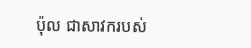ប៉ុល ជាសាវករបស់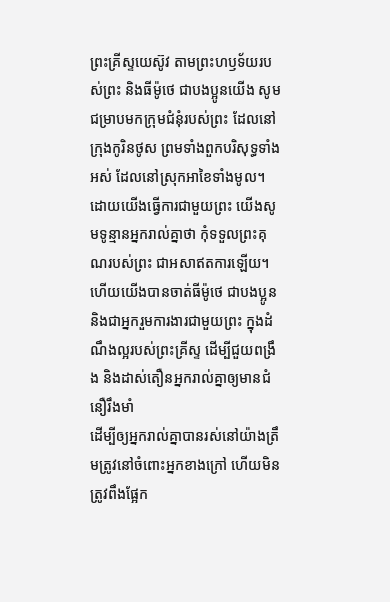ព្រះគ្រីស្ទយេស៊ូវ តាមព្រះហឫទ័យរបស់ព្រះ និងធីម៉ូថេ ជាបងប្អូនយើង សូមជម្រាបមកក្រុមជំនុំរបស់ព្រះ ដែលនៅក្រុងកូរិនថូស ព្រមទាំងពួកបរិសុទ្ធទាំងអស់ ដែលនៅស្រុកអាខៃទាំងមូល។
ដោយយើងធ្វើការជាមួយព្រះ យើងសូមទូន្មានអ្នករាល់គ្នាថា កុំទទួលព្រះគុណរបស់ព្រះ ជាអសាឥតការឡើយ។
ហើយយើងបានចាត់ធីម៉ូថេ ជាបងប្អូន និងជាអ្នករួមការងារជាមួយព្រះ ក្នុងដំណឹងល្អរបស់ព្រះគ្រីស្ទ ដើម្បីជួយពង្រឹង និងដាស់តឿនអ្នករាល់គ្នាឲ្យមានជំនឿរឹងមាំ
ដើម្បីឲ្យអ្នករាល់គ្នាបានរស់នៅយ៉ាងត្រឹមត្រូវនៅចំពោះអ្នកខាងក្រៅ ហើយមិនត្រូវពឹងផ្អែក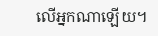លើអ្នកណាឡើយ។